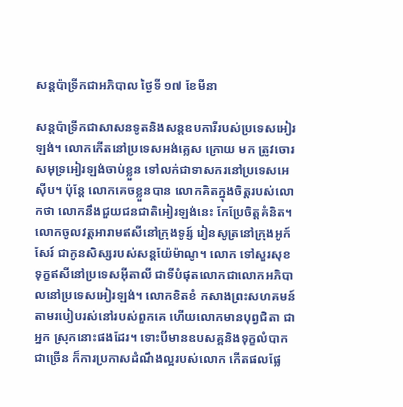សន្តប៉ាទ្រីកជាអភិបាល ថ្ងៃទី ១៧ ខែមីនា

សន្តប៉ាទ្រីកជាសាសនទូតនិងសន្តឧបការីរបស់ប្រទេសអៀរឡង់។ លោកកើតនៅប្រទេសអង់គ្លេស ក្រោយ មក ត្រូវចោរសមុទ្រអៀរឡង់ចាប់ខ្លួន ទៅលក់ជាទាសករនៅប្រទេសអេស៊ីប។ ប៉ុន្តែ លោកគេចខ្លួនបាន លោកគិតក្នុងចិត្តរបស់លោកថា លោកនឹងជួយជនជាតិអៀរឡង់នេះ កែប្រែចិត្តគំនិត។ លោកចូលវត្តអារាមឥសីនៅក្រុងទូរ្ស៍ រៀនសូត្រនៅក្រុងអូក៍សែរ៍ ជាកូនសិស្សរបស់សន្តយ៉ែម៉ាណូ។ លោក ទៅសួរសុខទុក្ខឥសីនៅប្រទេសអ៊ីតាលី ជាទីបំផុតលោកជាលោកអភិបាលនៅប្រទេសអៀរឡង់។ លោកខិតខំ កសាងព្រះសហគមន៍ តាមរបៀបរស់នៅរបស់ពួកគេ ហើយលោកមានបុព្វជិតា ជាអ្នក ស្រុកនោះផងដែរ។ ទោះបីមានឧបសគ្គនិងទុក្ខលំបាកជាច្រើន ក៏ការប្រកាសដំណឹងល្អរបស់លោក កើតផលផ្លែ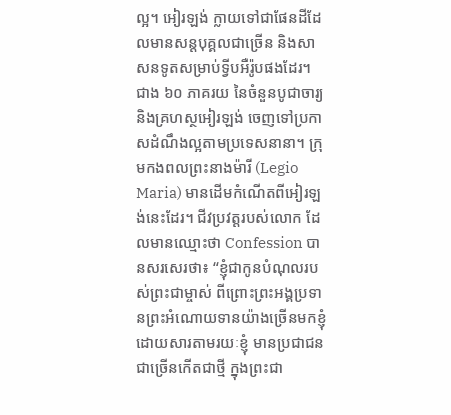ល្អ។ អៀរឡង់ ក្លាយទៅជាផែនដីដែលមានសន្តបុគ្គលជាច្រើន និងសាសនទូតសម្រាប់ទ្វីបអឺរ៉ូបផងដែរ។ ជាង ៦០ ភាគរយ នៃចំនួនបូជាចារ្យនិងគ្រហស្ថអៀរឡង់ ចេញទៅប្រកាសដំណឹងល្អតាមប្រទេសនានា។ ក្រុមកងពលព្រះនាងម៉ារី (Legio Maria) មានដើមកំណើតពីអៀរឡង់នេះដែរ។ ជីវប្រវត្តរបស់លោក ដែលមានឈ្មោះថា Confession បានសរសេរថា៖ “ខ្ញុំជាកូនបំណុលរបស់ព្រះជាម្ចាស់ ពីព្រោះព្រះអង្គប្រទានព្រះអំណោយទានយ៉ាងច្រើនមកខ្ញុំ ដោយសារតាមរយៈខ្ញុំ មានប្រជាជនជាច្រើនកើតជាថ្មី ក្នុងព្រះជា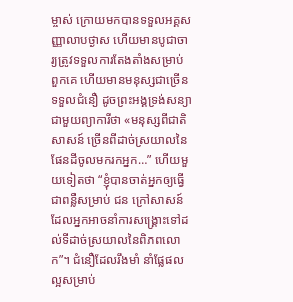ម្ចាស់ ក្រោយមកបានទទួលអគ្គសញ្ញាលាបថ្ងាស ហើយមានបូជាចារ្យត្រូវទទួលការតែងតាំងសម្រាប់ ពួកគេ ហើយមានមនុស្សជាច្រើនទទួលជំនឿ ដូចព្រះអង្គទ្រង់សន្យាជាមួយព្យាការីថា «មនុស្សពីជាតិសាសន៍ ច្រើនពីដាច់ស្រយាលនៃផែនដីចូលមករកអ្នក…” ហើយមួយទៀតថា “ខ្ញុំបានចាត់អ្នកឲ្យធ្វើជាពន្លឺសម្រាប់ ជន ក្រៅសាសន៍ ដែលអ្នកអាចនាំការសង្គ្រោះទៅដល់ទីដាច់ស្រយាលនៃពិភពលោក”។ ជំនឿដែលរឹងមាំ នាំផ្លែផលល្អសម្រាប់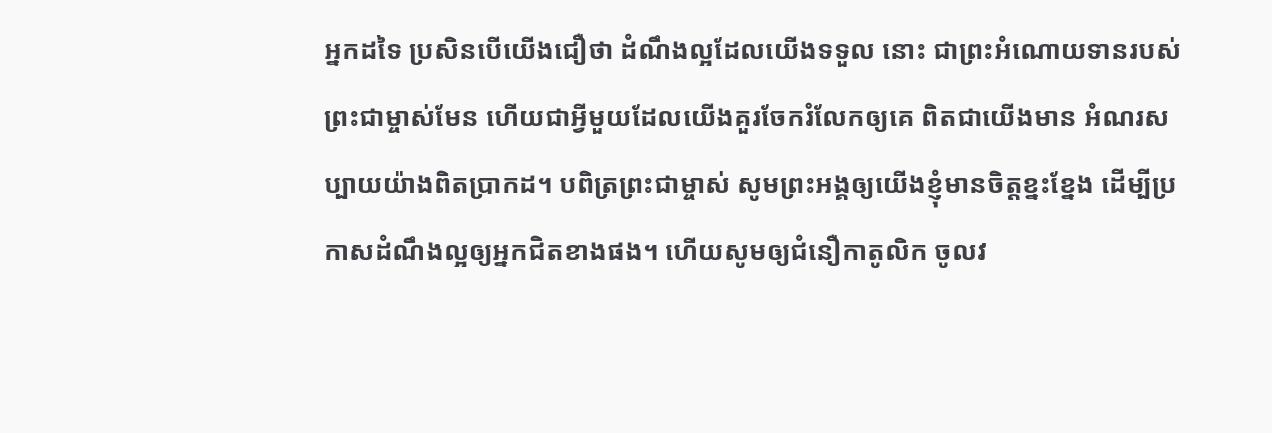អ្នកដទៃ ប្រសិនបើយើងជឿថា ដំណឹងល្អដែលយើងទទួល នោះ ជាព្រះអំណោយទានរបស់ព្រះជាម្ចាស់មែន ហើយជាអ្វីមួយដែលយើងគួរចែករំលែកឲ្យគេ ពិតជាយើងមាន អំណរសប្បាយយ៉ាងពិតប្រាកដ។ បពិត្រព្រះជាម្ចាស់ សូមព្រះអង្គឲ្យយើងខ្ញុំមានចិត្តខ្នះខ្នែង ដើម្បីប្រកាសដំណឹងល្អឲ្យអ្នកជិតខាងផង។ ហើយសូមឲ្យជំនឿកាតូលិក ចូលវ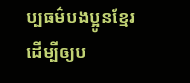ប្បធម៌បងប្អូនខ្មែរ ដើម្បីឲ្យប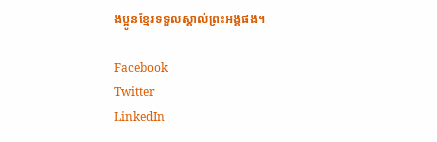ងប្អូនខ្មែរទទួលស្គាល់ព្រះអង្គផង។

Facebook
Twitter
LinkedIn